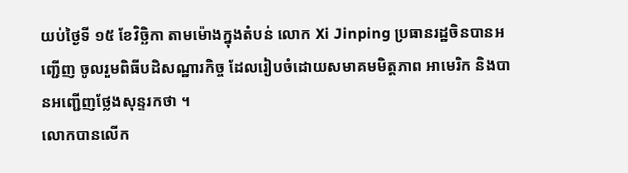យប់ថ្ងៃទី ១៥ ខែវិច្ឆិកា តាមម៉ោងក្នុងតំបន់ លោក Xi Jinping ប្រធានរដ្ឋចិនបានអញ្ជើញ ចូលរួមពិធីបដិសណ្ឋារកិច្ច ដែលរៀបចំដោយសមាគមមិត្តភាព អាមេរិក និងបានអញ្ជើញថ្លែងសុន្ទរកថា ។
លោកបានលើក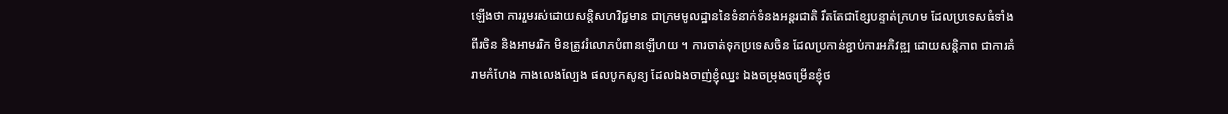ឡើងថា ការរួមរស់ដោយសន្តិសហវិជ្ជមាន ជាក្រមមូលដ្ឋាននៃទំនាក់ទំនងអន្តរជាតិ រឹតតែជាខ្សែបន្ទាត់ក្រហម ដែលប្រទេសធំទាំងពីរចិន និងអាមររិក មិនត្រូវរំលោភបំពានឡើហយ ។ ការចាត់ទុកប្រទេសចិន ដែលប្រកាន់ខ្ជាប់ការអភិវឌ្ឍ ដោយសន្តិភាព ជាការគំរាមកំហែង កាងលេងល្បែង ផលបូកសូន្យ ដែលឯងចាញ់ខ្ញុំឈ្នះ ឯងចម្រុងចម្រើនខ្ញុំថ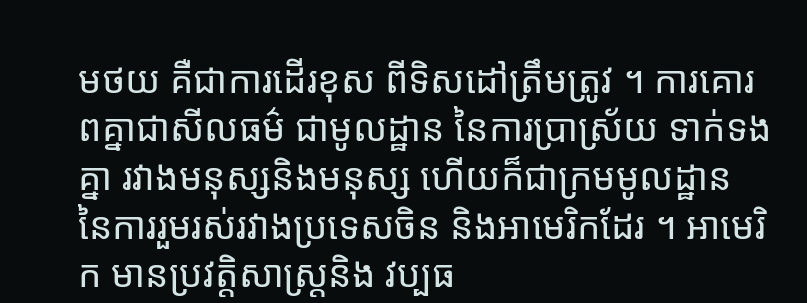មថយ គឺជាការដើរខុស ពីទិសដៅត្រឹមត្រូវ ។ ការគោរពគ្នាជាសីលធម៌ ជាមូលដ្ឋាន នៃការប្រាស្រ័យ ទាក់ទងគ្នា រវាងមនុស្សនិងមនុស្ស ហើយក៏ជាក្រមមូលដ្ឋាន នៃការរួមរស់រវាងប្រទេសចិន និងអាមេរិកដែរ ។ អាមេរិក មានប្រវត្តិសាស្ត្រនិង វប្បធ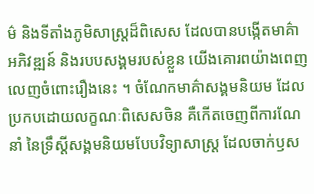ម៌ និងទីតាំងភូមិសាស្ត្រដ៏ពិសេស ដែលបានបង្កើតមាគ៌ា អភិវឌ្ឍន៍ និងរបបសង្គមរបស់ខ្លួន យើងគោរពយ៉ាងពេញ លេញចំពោះរឿងនេះ ។ ចំណែកមាគ៌ាសង្គមនិយម ដែលប្រកបដោយលក្ខណៈពិសេសចិន គឺកើតចេញពីការណែនាំ នៃទ្រឹស្តីសង្គមនិយមបែបវិទ្យាសាស្រ្ត ដែលចាក់ឫស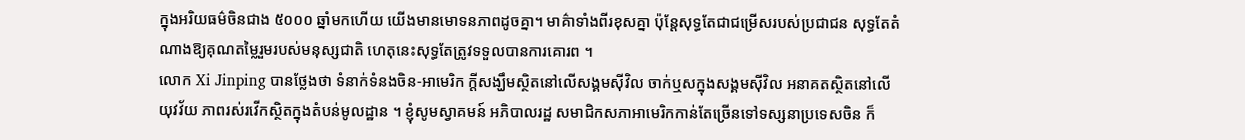ក្នុងអរិយធម៌ចិនជាង ៥០០០ ឆ្នាំមកហើយ យើងមានមោទនភាពដូចគ្នា។ មាគ៌ាទាំងពីរខុសគ្នា ប៉ុន្តែសុទ្ធតែជាជម្រើសរបស់ប្រជាជន សុទ្ធតែតំណាងឱ្យគុណតម្លៃរួមរបស់មនុស្សជាតិ ហេតុនេះសុទ្ធតែត្រូវទទួលបានការគោរព ។
លោក Xi Jinping បានថ្លែងថា ទំនាក់ទំនងចិន-អាមេរិក ក្តីសង្ឃឹមស្ថិតនៅលើសង្គមស៊ីវិល ចាក់ឬសក្នុងសង្គមស៊ីវិល អនាគតស្ថិតនៅលើយុវវ័យ ភាពរស់រវើកស្ថិតក្នុងតំបន់មូលដ្ឋាន ។ ខ្ញុំសូមស្វាគមន៍ អភិបាលរដ្ឋ សមាជិកសភាអាមេរិកកាន់តែច្រើនទៅទស្សនាប្រទេសចិន ក៏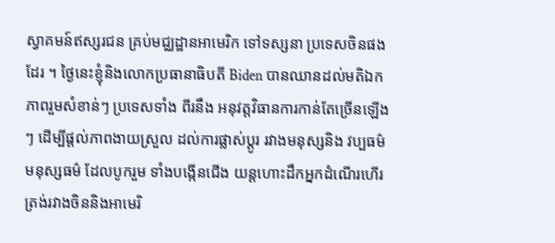ស្វាគមន៍ឥស្សរជន គ្រប់មជ្ឈដ្ឋានអាមេរិក ទៅទស្សនា ប្រទេសចិនផងដែរ ។ ថ្ងៃនេះខ្ញុំនិងលោកប្រធានាធិបតី Biden បានឈានដល់មតិឯកភាពរួមសំខាន់ៗ ប្រទេសទាំង ពីរនឹង អនុវត្តវិធានការកាន់តែច្រើនឡើងៗ ដើម្បីផ្តល់ភាពងាយស្រួល ដល់ការផ្លាស់ប្តូរ រវាងមនុស្សនិង វប្បធម៌មនុស្សធម៌ ដែលបូករួម ទាំងបង្កើនជើង យន្តហោះដឹកអ្នកដំណើរហើរត្រង់រវាងចិននិងអាមេរិ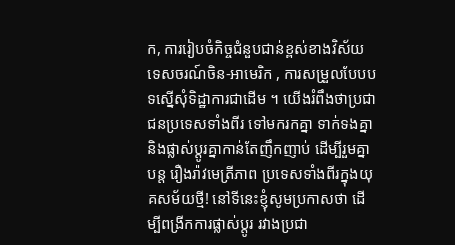ក, ការរៀបចំកិច្ចជំនួបជាន់ខ្ពស់ខាងវិស័យទេសចរណ៍ចិន-អាមេរិក , ការសម្រួលបែបបទស្នើសុំទិដ្ឋាការជាដើម ។ យើងរំពឹងថាប្រជាជនប្រទេសទាំងពីរ ទៅមករកគ្នា ទាក់ទងគ្នានិងផ្លាស់ប្តូរគ្នាកាន់តែញឹកញាប់ ដើម្បីរួមគ្នាបន្ត រឿងរ៉ាវមេត្រីភាព ប្រទេសទាំងពីរក្នុងយុគសម័យថ្មី! នៅទីនេះខ្ញុំសូមប្រកាសថា ដើម្បីពង្រីកការផ្លាស់ប្តូរ រវាងប្រជា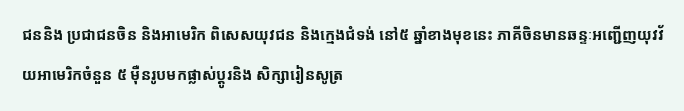ជននិង ប្រជាជនចិន និងអាមេរិក ពិសេសយុវជន និងក្មេងជំទង់ នៅ៥ ឆ្នាំខាងមុខនេះ ភាគីចិនមានឆន្ទៈអញ្ជើញយុវវ័យអាមេរិកចំនួន ៥ ម៉ឺនរូបមកផ្លាស់ប្តូរនិង សិក្សារៀនសូត្រ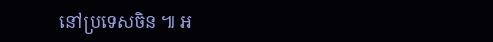នៅប្រទេសចិន ៕ អ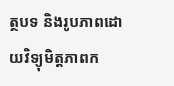ត្ថបទ និងរូបភាពដោយវិទ្យុមិត្តភាពក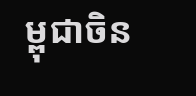ម្ពុជាចិន